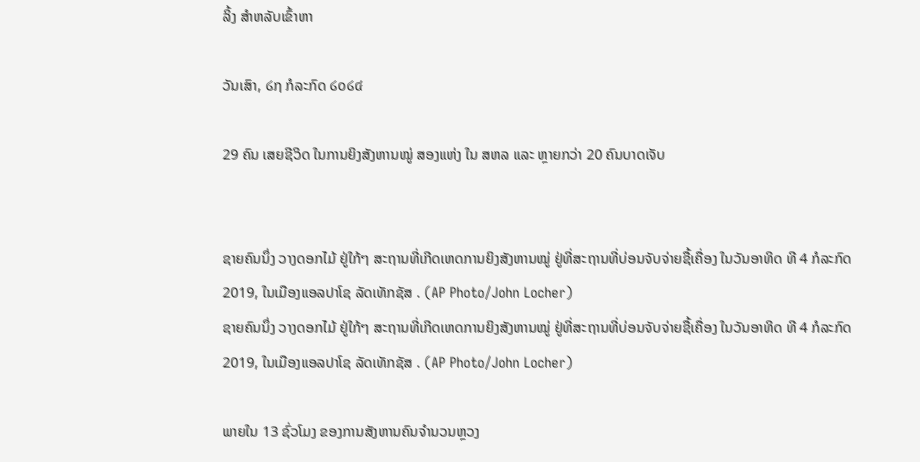ລິ້ງ ສຳຫລັບເຂົ້າຫາ

ວັນເສົາ, ໒໗ ກໍລະກົດ ໒໐໒໔

29 ຄົນ ເສຍຊີວິດ ໃນການຍິງສັງຫານໝູ່ ສອງແຫ່ງ ໃນ ສຫລ ແລະ ຫຼາຍກວ່າ 20 ຄົນບາດເຈັບ


ຊາຍຄົນນຶ່ງ ວາງດອກໄມ້ ຢູ່ໃກ້ໆ ສະຖານທີ່ເກີດເຫດການຍິງສັງຫານໝູ່ ຢູ່ທີ່ສະຖານທີ່ບ່ອນຈັບຈ່າຍຊື້ເຄື່ອງ ໃນວັນອາທິດ ທີ 4 ກໍລະກົດ 2019, ໃນເມືອງແອລປາໂຊ ລັດເທັກຊັສ . (AP Photo/John Locher)
ຊາຍຄົນນຶ່ງ ວາງດອກໄມ້ ຢູ່ໃກ້ໆ ສະຖານທີ່ເກີດເຫດການຍິງສັງຫານໝູ່ ຢູ່ທີ່ສະຖານທີ່ບ່ອນຈັບຈ່າຍຊື້ເຄື່ອງ ໃນວັນອາທິດ ທີ 4 ກໍລະກົດ 2019, ໃນເມືອງແອລປາໂຊ ລັດເທັກຊັສ . (AP Photo/John Locher)

ພາຍໃນ 13 ຊົ່ວໂມງ ຂອງການສັງຫານຄົນຈຳນວນຫຼວງ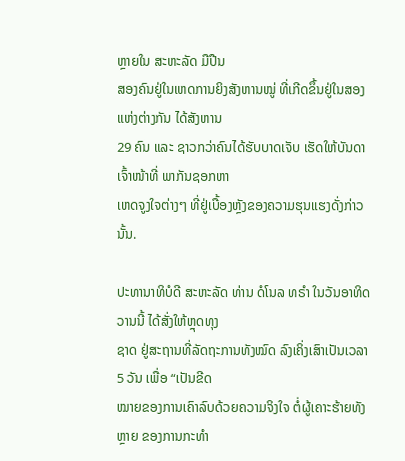ຫຼາຍໃນ ສະຫະລັດ ມືປືນ
ສອງຄົນຢູ່ໃນເຫດການຍິງສັງຫານໝູ່ ທີ່ເກີດຂຶ້ນຢູ່ໃນສອງແຫ່ງຕ່າງກັນ ໄດ້ສັງຫານ
29 ຄົນ ແລະ ຊາວກວ່າຄົນໄດ້ຮັບບາດເຈັບ ເຮັດໃຫ້ບັນດາເຈົ້າໜ້າທີ່ ພາກັນຊອກຫາ
ເຫດຈູງໃຈຕ່າງໆ ທີ່ຢູ່ເບື້ອງຫຼັງຂອງຄວາມຮຸນແຮງດັ່ງກ່າວນັ້ນ.

ປະທານາທິບໍດີ ສະຫະລັດ ທ່ານ ດໍໂນລ ທຣຳ ໃນວັນອາທິດວານນີ້ ໄດ້ສັ່ງໃຫ້ຫຼຸດທຸງ
ຊາດ ຢູ່ສະຖານທີ່ລັດຖະການທັງໝົດ ລົງເຄິ່ງເສົາເປັນເວລາ 5 ວັນ ເພື່ອ “ເປັນຂີດ
ໝາຍຂອງການເຄົາລົບດ້ວຍຄວາມຈິງໃຈ ຕໍ່ຜູ້ເຄາະຮ້າຍທັງຫຼາຍ ຂອງການກະທຳ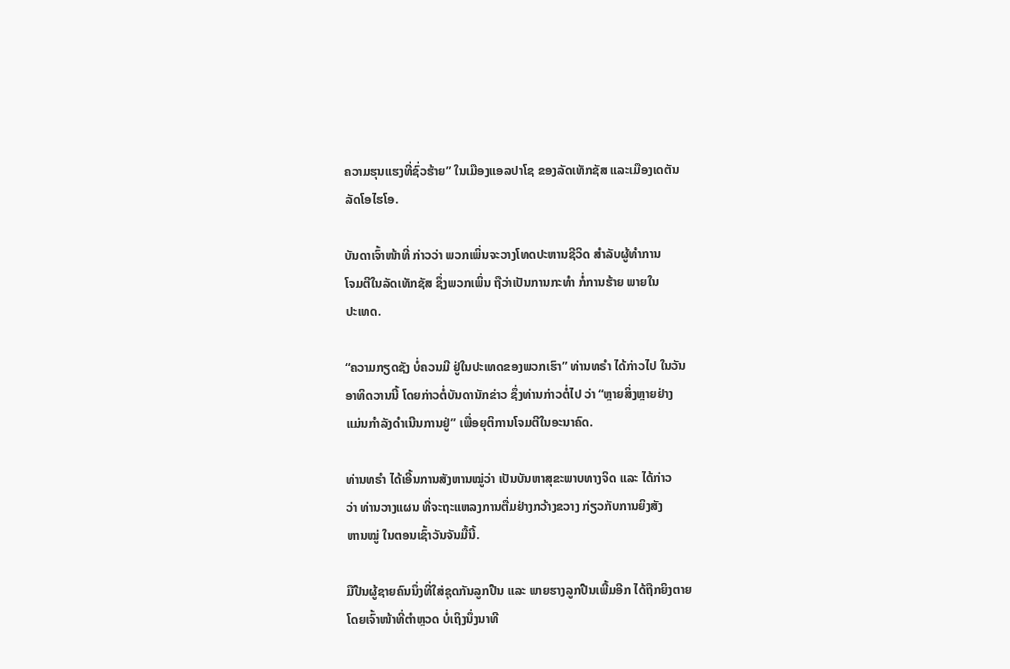ຄວາມຮຸນແຮງທີ່ຊົ່ວຮ້າຍ” ໃນເມືອງແອລປາໂຊ ຂອງລັດເທັກຊັສ ແລະເມືອງເດຕັນ
ລັດໂອໄຮໂອ.

ບັນດາເຈົ້າໜ້າທີ່ ກ່າວວ່າ ພວກເພິ່ນຈະວາງໂທດປະຫານຊີວິດ ສຳລັບຜູ້ທຳການ
ໂຈມຕີໃນລັດເທັກຊັສ ຊຶ່ງພວກເພິ່ນ ຖືວ່າເປັນການກະທຳ ກໍ່ການຮ້າຍ ພາຍໃນ
ປະເທດ.

“ຄວາມກຽດຊັງ ບໍ່ຄວນມີ ຢູ່ໃນປະເທດຂອງພວກເຮົາ” ທ່ານທຣຳ ໄດ້ກ່າວໄປ ໃນວັນ
ອາທິດວານນີ້ ໂດຍກ່າວຕໍ່ບັນດານັກຂ່າວ ຊຶ່ງທ່ານກ່າວຕໍ່ໄປ ວ່າ “ຫຼາຍສິ່ງຫຼາຍຢ່າງ
ແມ່ນກຳລັງດຳເນີນການຢູ່” ເພື່ອຍຸຕິການໂຈມຕີໃນອະນາຄົດ.

ທ່ານທຣຳ ໄດ້ເອີ້ນການສັງຫານໝູ່ວ່າ ເປັນບັນຫາສຸຂະພາບທາງຈິດ ແລະ ໄດ້ກ່າວ
ວ່າ ທ່ານວາງແຜນ ທີ່ຈະຖະແຫລງການຕື່ມຢ່າງກວ້າງຂວາງ ກ່ຽວກັບການຍິງສັງ
ຫານໝູ່ ໃນຕອນເຊົ້າວັນຈັນມື້ນີ້.

ມືປືນຜູ້ຊາຍຄົນນຶ່ງທີ່ໃສ່ຊຸດກັນລູກປືນ ແລະ ພາຍຮາງລູກປືນເພີ້ມອີກ ໄດ້ຖືກຍິງຕາຍ
ໂດຍເຈົ້າໜ້າທີ່ຕຳຫຼວດ ບໍ່ເຖິງນຶ່ງນາທີ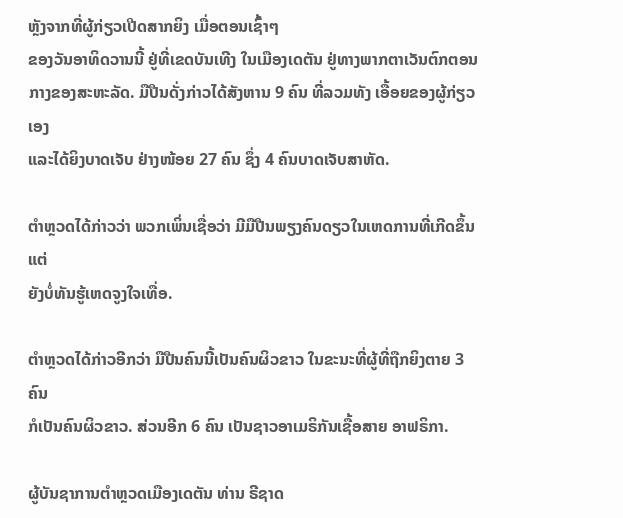ຫຼັງຈາກທີ່ຜູ້ກ່ຽວເປີດສາກຍິງ ເມື່ອຕອນເຊົ້າໆ
ຂອງວັນອາທິດວານນີ້ ຢູ່ທີ່ເຂດບັນເທີງ ໃນເມືອງເດຕັນ ຢູ່ທາງພາກຕາເວັນຕົກຕອນ
ກາງຂອງສະຫະລັດ. ມືປືນດັ່ງກ່າວໄດ້ສັງຫານ 9 ຄົນ ທີ່ລວມທັງ ເອື້ອຍຂອງຜູ້ກ່ຽວເອງ
ແລະໄດ້ຍິງບາດເຈັບ ຢ່າງໜ້ອຍ 27 ຄົນ ຊຶ່ງ 4 ຄົນບາດເຈັບສາຫັດ.

ຕຳຫຼວດໄດ້ກ່າວວ່າ ພວກເພິ່ນເຊື່ອວ່າ ມີມືປືນພຽງຄົນດຽວໃນເຫດການທີ່ເກີດຂຶ້ນ ແຕ່
ຍັງບໍ່ທັນຮູ້ເຫດຈູງໃຈເທື່ອ.

ຕຳຫຼວດໄດ້ກ່າວອີກວ່າ ມືປືນຄົນນີ້ເປັນຄົນຜິວຂາວ ໃນຂະນະທີ່ຜູ້ທີ່ຖືກຍິງຕາຍ 3 ຄົນ
ກໍເປັນຄົນຜິວຂາວ. ສ່ວນອີກ 6 ຄົນ ເປັນຊາວອາເມຣິກັນເຊື້ອສາຍ ອາຟຣິກາ.

ຜູ້ບັນຊາການຕຳຫຼວດເມືອງເດຕັນ ທ່ານ ຣີຊາດ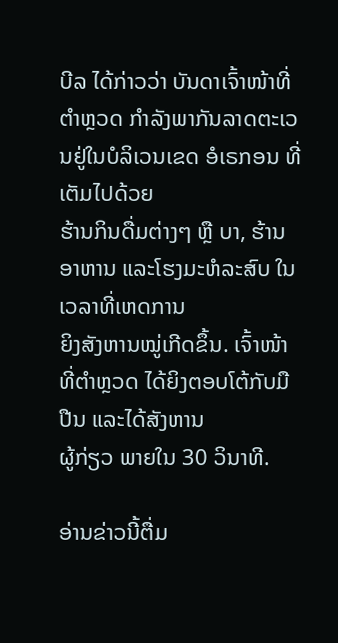ບີລ ໄດ້ກ່າວວ່າ ບັນດາເຈົ້າໜ້າທີ່
ຕຳຫຼວດ ກຳລັງພາກັນລາດຕະເວນຢູ່ໃນບໍລິເວນເຂດ ອໍເຣກອນ ທີ່ເຕັມໄປດ້ວຍ
ຮ້ານກິນດື່ມຕ່າງໆ ຫຼື ບາ, ຮ້ານອາຫານ ແລະໂຮງມະຫໍລະສົບ ໃນເວລາທີ່ເຫດການ
ຍິງສັງຫານໝູ່ເກີດຂຶ້ນ. ເຈົ້າໜ້າທີ່ຕຳຫຼວດ ໄດ້ຍິງຕອບໂຕ້ກັບມືປືນ ແລະໄດ້ສັງຫານ
ຜູ້ກ່ຽວ ພາຍໃນ 30 ວິນາທີ.

ອ່ານຂ່າວນີ້ຕື່ມ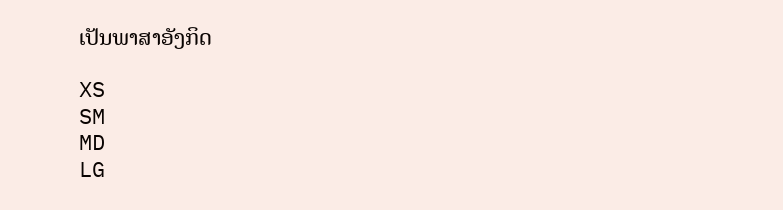ເປັນພາສາອັງກິດ

XS
SM
MD
LG